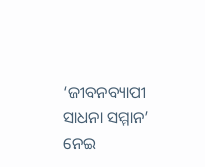‘ଜୀବନବ୍ୟାପୀ ସାଧନା ସମ୍ମାନ’ ନେଇ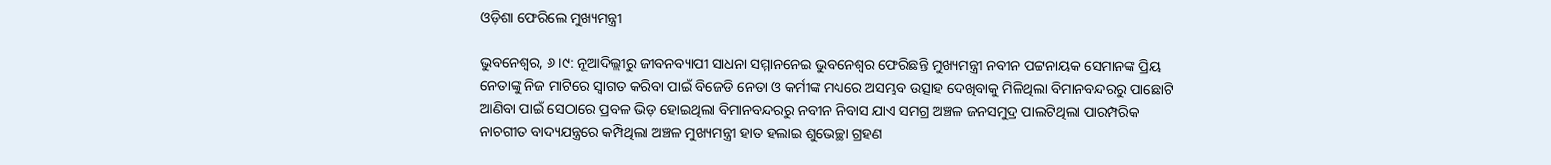ଓଡ଼ିଶା ଫେରିଲେ ମୁଖ୍ୟମନ୍ତ୍ରୀ

ଭୁବନେଶ୍ୱର, ୬।୯: ନୂଆଦିଲ୍ଲୀରୁ ଜୀବନବ୍ୟାପୀ ସାଧନା ସମ୍ମାନନେଇ ଭୁବନେଶ୍ୱର ଫେରିଛନ୍ତି ମୁଖ୍ୟମନ୍ତ୍ରୀ ନବୀନ ପଟ୍ଟନାୟକ ସେମାନଙ୍କ ପ୍ରିୟ ନେତାଙ୍କୁ ନିଜ ମାଟିରେ ସ୍ୱାଗତ କରିବା ପାଇଁ ବିଜେଡି ନେତା ଓ କର୍ମୀଙ୍କ ମଧ୍ୟରେ ଅସମ୍ଭବ ଉତ୍ସାହ ଦେଖିବାକୁ ମିଳିଥିଲା ବିମାନବନ୍ଦରରୁ ପାଛୋଟି ଆଣିବା ପାଇଁ ସେଠାରେ ପ୍ରବଳ ଭିଡ଼ ହୋଇଥିଲା ବିମାନବନ୍ଦରରୁ ନବୀନ ନିବାସ ଯାଏ ସମଗ୍ର ଅଞ୍ଚଳ ଜନସମୁଦ୍ର ପାଲଟିଥିଲା ପାରମ୍ପରିକ ନାଚଗୀତ ବାଦ୍ୟଯନ୍ତ୍ରରେ କମ୍ପିଥିଲା ଅଞ୍ଚଳ ମୁଖ୍ୟମନ୍ତ୍ରୀ ହାତ ହଲାଇ ଶୁଭେଚ୍ଛା ଗ୍ରହଣ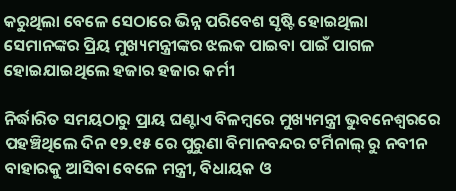କରୁଥିଲା ବେଳେ ସେଠାରେ ଭିନ୍ନ ପରିବେଶ ସୃଷ୍ଟି ହୋଇଥିଲା ସେମାନଙ୍କର ପ୍ରିୟ ମୁଖ୍ୟମନ୍ତ୍ରୀଙ୍କର ଝଲକ ପାଇବା ପାଇଁ ପାଗଳ ହୋଇଯାଇଥିଲେ ହଜାର ହଜାର କର୍ମୀ

ନିର୍ଦ୍ଧାରିତ ସମୟଠାରୁ ପ୍ରାୟ ଘଣ୍ଟାଏ ବିଳମ୍ବରେ ମୁଖ୍ୟମନ୍ତ୍ରୀ ଭୁବନେଶ୍ୱରରେ ପହଞ୍ଚିଥିଲେ ଦିନ ୧୨.୧୫ ରେ ପୁରୁଣା ବିମାନବନ୍ଦର ଟର୍ମିନାଲ୍ ରୁ ନବୀନ ବାହାରକୁ ଆସିବା ବେଳେ ମନ୍ତ୍ରୀ, ବିଧାୟକ ଓ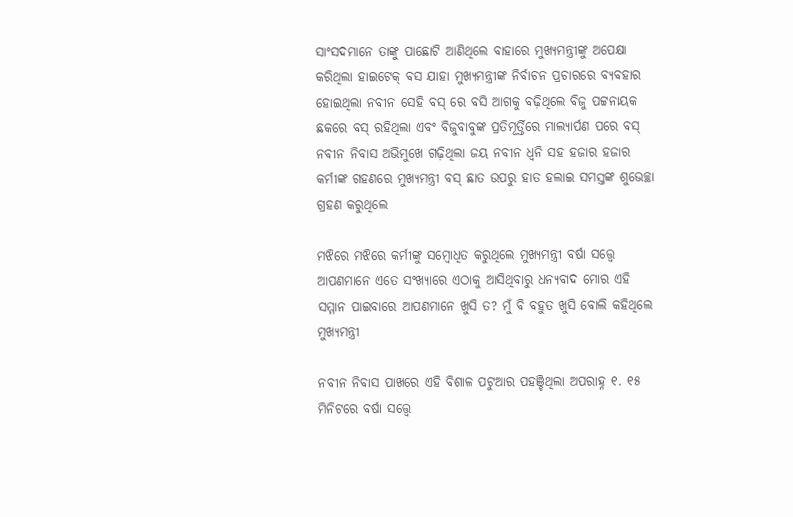ସାଂସଦମାନେ ତାଙ୍କୁ ପାଛୋଟି ଆଣିଥିଲେ ବାହାରେ ମୁଖ୍ୟମନ୍ତ୍ରୀଙ୍କୁ ଅପେକ୍ଷା କରିଥିଲା ହାଇଟେକ୍ ବସ ଯାହା ମୁଖ୍ୟମନ୍ତ୍ରୀଙ୍କ ନିର୍ବାଚନ ପ୍ରଚାରରେ ବ୍ୟବହାର ହୋଇଥିଲା ନବୀନ ସେହି ବସ୍ ରେ ବସି ଆଗକୁ ବଢ଼ିଥିଲେ ବିଜୁ ପଟ୍ଟନାୟକ ଛକରେ ବସ୍ ରହିଥିଲା ଏବଂ ବିଜୁବାବୁଙ୍କ ପ୍ରତିମୂର୍ତ୍ତିରେ ମାଲ୍ୟାର୍ପଣ ପରେ ବସ୍ ନବୀନ ନିବାସ ଅଭିମୁଖେ ଗଢ଼ିଥିଲା ଜୟ ନବୀନ ଧ୍ୱନି ସହ ହଜାର ହଜାର କର୍ମୀଙ୍କ ଗହଣରେ ମୁଖ୍ୟମନ୍ତ୍ରୀ ବସ୍ ଛାତ ଉପରୁ ହାତ ହଲାଇ ସମସ୍ତଙ୍କ ଶୁଭେଚ୍ଛା ଗ୍ରହଣ କରୁଥିଲେ

ମଝିରେ ମଝିରେ କର୍ମୀଙ୍କୁ ସମ୍ବୋଧିତ କରୁଥିଲେ ମୁଖ୍ୟମନ୍ତ୍ରୀ ବର୍ଷା ସତ୍ତ୍ୱେ ଆପଣମାନେ ଏତେ ସଂଖ୍ୟାରେ ଏଠାକୁ ଆସିଥିବାରୁ ଧନ୍ୟବାଦ ମୋର ଏହି ସମ୍ମାନ ପାଇବାରେ ଆପଣମାନେ ଖୁସି ତ? ମୁଁ ବି ବହୁତ ଖୁସି ବୋଲି କହିଥିଲେ ମୁଖ୍ୟମନ୍ତ୍ରୀ

ନବୀନ ନିବାସ ପାଖରେ ଏହି ବିଶାଳ ପଟୁଆର ପହଞ୍ଚିଥିଲା ଅପରାହ୍ନ ୧. ୧୫ ମିନିଟରେ ବର୍ଷା ସତ୍ତ୍ୱେ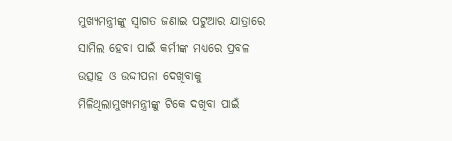ମୁଖ୍ୟମନ୍ତ୍ରୀଙ୍କୁ ସ୍ୱାଗତ ଜଣାଇ ପଟୁଆର ଯାତ୍ରାରେ ସାମିଲ ହେବା ପାଇଁ କର୍ମୀଙ୍କ ମଧ୍ୟରେ ପ୍ରବଳ ଉତ୍ସାହ ଓ ଉଦ୍ଦୀପନା ଦେଖିବାକୁ ମିଳିଥିଲାମୁଖ୍ୟମନ୍ତ୍ରୀଙ୍କୁ ଟିକେ ଦଖିବା ପାଇଁ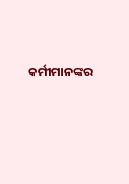କର୍ମୀମାନଙ୍କର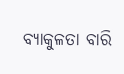ବ୍ୟାକୁଳତା ବାରି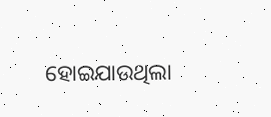ହୋଇଯାଉଥିଲା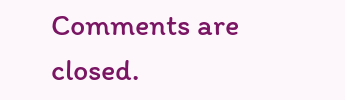Comments are closed.